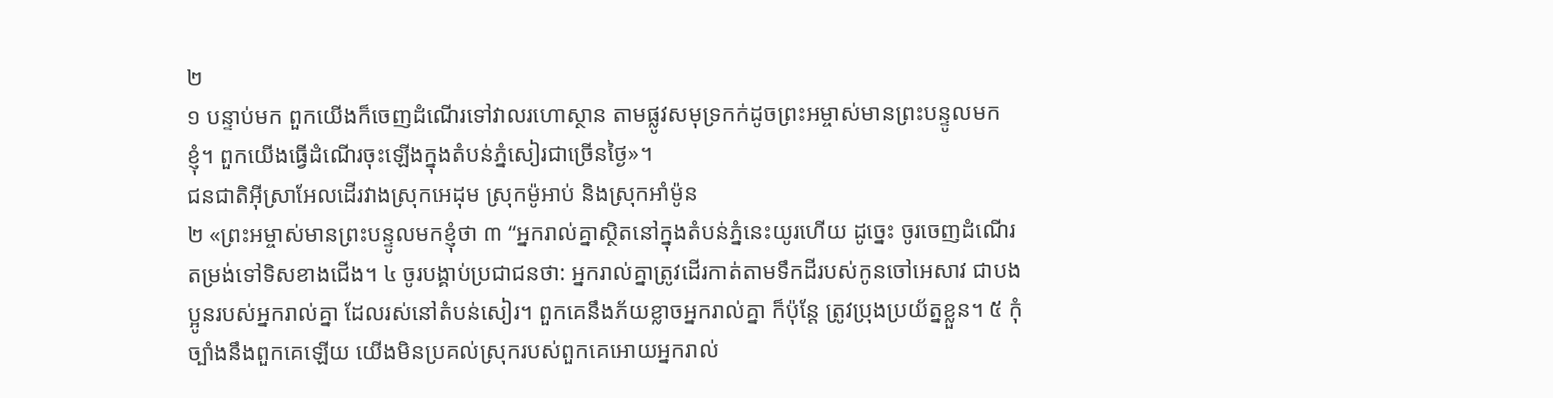២
១ បន្ទាប់មក ពួកយើងក៏ចេញដំណើរទៅវាលរហោស្ថាន តាមផ្លូវសមុទ្រកក់ដូចព្រះអម្ចាស់មានព្រះបន្ទូលមកខ្ញុំ។ ពួកយើងធ្វើដំណើរចុះឡើងក្នុងតំបន់ភ្នំសៀរជាច្រើនថ្ងៃ»។
ជនជាតិអ៊ីស្រាអែលដើរវាងស្រុកអេដុម ស្រុកម៉ូអាប់ និងស្រុកអាំម៉ូន
២ «ព្រះអម្ចាស់មានព្រះបន្ទូលមកខ្ញុំថា ៣ “អ្នករាល់គ្នាស្ថិតនៅក្នុងតំបន់ភ្នំនេះយូរហើយ ដូច្នេះ ចូរចេញដំណើរតម្រង់ទៅទិសខាងជើង។ ៤ ចូរបង្គាប់ប្រជាជនថា: អ្នករាល់គ្នាត្រូវដើរកាត់តាមទឹកដីរបស់កូនចៅអេសាវ ជាបងប្អូនរបស់អ្នករាល់គ្នា ដែលរស់នៅតំបន់សៀរ។ ពួកគេនឹងភ័យខ្លាចអ្នករាល់គ្នា ក៏ប៉ុន្តែ ត្រូវប្រុងប្រយ័ត្នខ្លួន។ ៥ កុំច្បាំងនឹងពួកគេឡើយ យើងមិនប្រគល់ស្រុករបស់ពួកគេអោយអ្នករាល់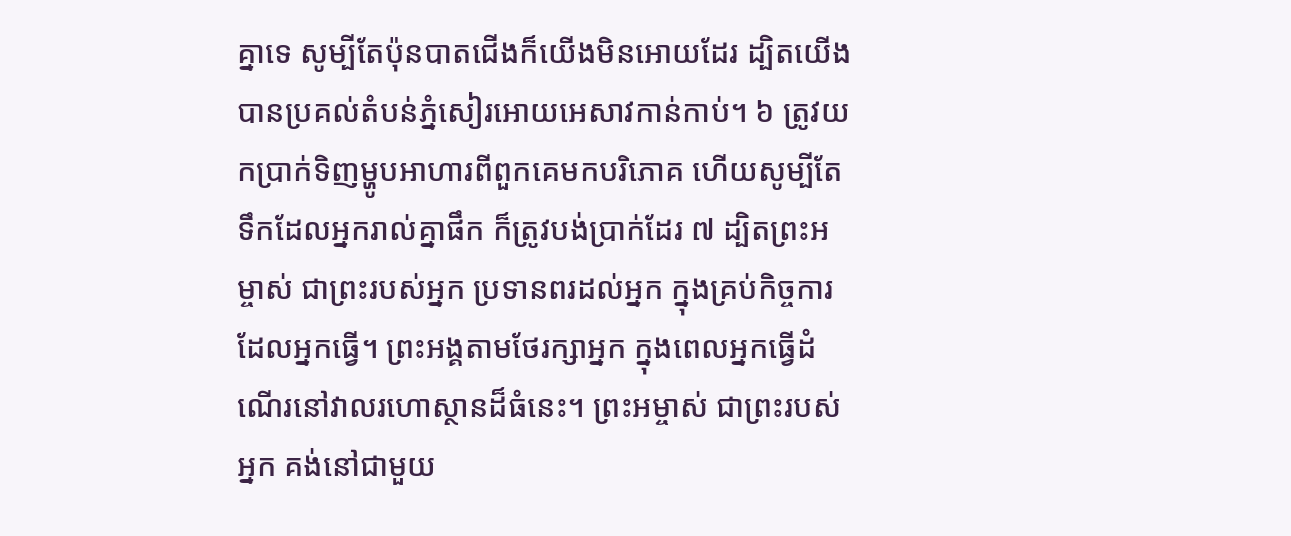គ្នាទេ សូម្បីតែប៉ុនបាតជើងក៏យើងមិនអោយដែរ ដ្បិតយើងបានប្រគល់តំបន់ភ្នំសៀរអោយអេសាវកាន់កាប់។ ៦ ត្រូវយកប្រាក់ទិញម្ហូបអាហារពីពួកគេមកបរិភោគ ហើយសូម្បីតែទឹកដែលអ្នករាល់គ្នាផឹក ក៏ត្រូវបង់ប្រាក់ដែរ ៧ ដ្បិតព្រះអម្ចាស់ ជាព្រះរបស់អ្នក ប្រទានពរដល់អ្នក ក្នុងគ្រប់កិច្ចការដែលអ្នកធ្វើ។ ព្រះអង្គតាមថែរក្សាអ្នក ក្នុងពេលអ្នកធ្វើដំណើរនៅវាលរហោស្ថានដ៏ធំនេះ។ ព្រះអម្ចាស់ ជាព្រះរបស់អ្នក គង់នៅជាមួយ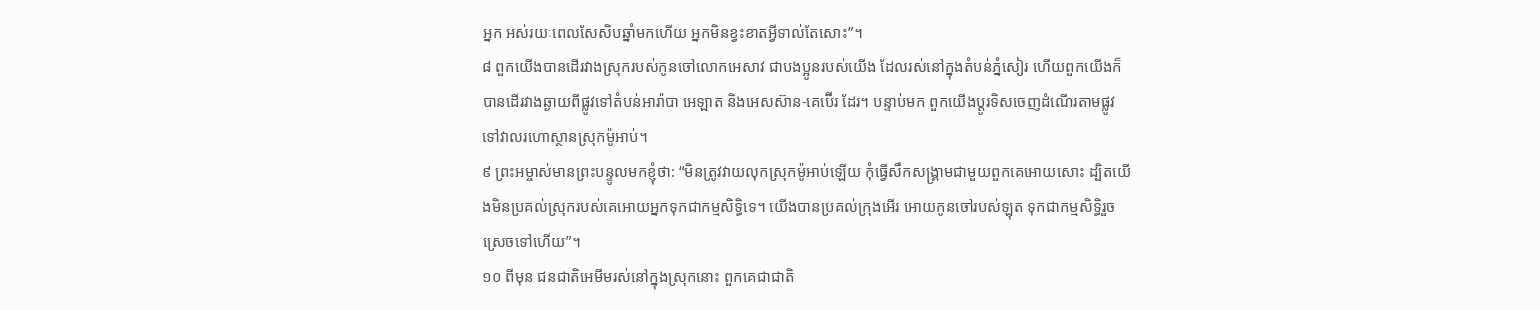អ្នក អស់រយៈពេលសែសិបឆ្នាំមកហើយ អ្នកមិនខ្វះខាតអ្វីទាល់តែសោះ”។
៨ ពួកយើងបានដើរវាងស្រុករបស់កូនចៅលោកអេសាវ ជាបងប្អូនរបស់យើង ដែលរស់នៅក្នុងតំបន់ភ្នំសៀរ ហើយពួកយើងក៏បានដើរវាងឆ្ងាយពីផ្លូវទៅតំបន់អារ៉ាបា អេឡាត និងអេសស៊ាន-គេប៊ើរ ដែរ។ បន្ទាប់មក ពួកយើងប្ដូរទិសចេញដំណើរតាមផ្លូវទៅវាលរហោស្ថានស្រុកម៉ូអាប់។
៩ ព្រះអម្ចាស់មានព្រះបន្ទូលមកខ្ញុំថា: “មិនត្រូវវាយលុកស្រុកម៉ូអាប់ឡើយ កុំធ្វើសឹកសង្គ្រាមជាមួយពួកគេអោយសោះ ដ្បិតយើងមិនប្រគល់ស្រុករបស់គេអោយអ្នកទុកជាកម្មសិទ្ធិទេ។ យើងបានប្រគល់ក្រុងអើរ អោយកូនចៅរបស់ឡុត ទុកជាកម្មសិទ្ធិរួចស្រេចទៅហើយ”។
១០ ពីមុន ជនជាតិអេមីមរស់នៅក្នុងស្រុកនោះ ពួកគេជាជាតិ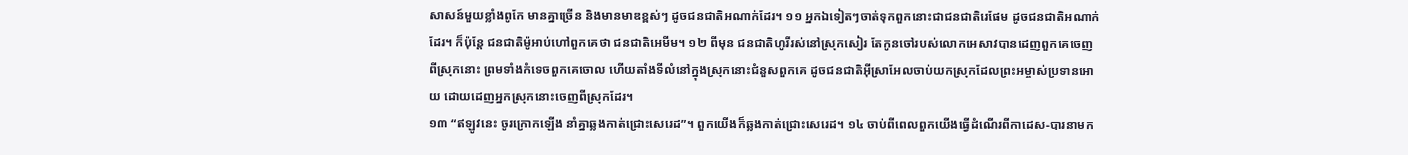សាសន៍មួយខ្លាំងពូកែ មានគ្នាច្រើន និងមានមាឌខ្ពស់ៗ ដូចជនជាតិអណាក់ដែរ។ ១១ អ្នកឯទៀតៗចាត់ទុកពួកនោះជាជនជាតិរេផែម ដូចជនជាតិអណាក់ដែរ។ ក៏ប៉ុន្តែ ជនជាតិម៉ូអាប់ហៅពួកគេថា ជនជាតិអេមីម។ ១២ ពីមុន ជនជាតិហូរីរស់នៅស្រុកសៀរ តែកូនចៅរបស់លោកអេសាវបានដេញពួកគេចេញពីស្រុកនោះ ព្រមទាំងកំទេចពួកគេចោល ហើយតាំងទីលំនៅក្នុងស្រុកនោះជំនួសពួកគេ ដូចជនជាតិអ៊ីស្រាអែលចាប់យកស្រុកដែលព្រះអម្ចាស់ប្រទានអោយ ដោយដេញអ្នកស្រុកនោះចេញពីស្រុកដែរ។
១៣ “ឥឡូវនេះ ចូរក្រោកឡើង នាំគ្នាឆ្លងកាត់ជ្រោះសេរេដ”។ ពួកយើងក៏ឆ្លងកាត់ជ្រោះសេរេដ។ ១៤ ចាប់ពីពេលពួកយើងធ្វើដំណើរពីកាដេស-បារនាមក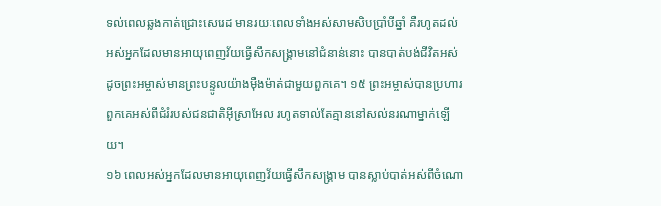ទល់ពេលឆ្លងកាត់ជ្រោះសេរេដ មានរយៈពេលទាំងអស់សាមសិបប្រាំបីឆ្នាំ គឺរហូតដល់អស់អ្នកដែលមានអាយុពេញវ័យធ្វើសឹកសង្គ្រាមនៅជំនាន់នោះ បានបាត់បង់ជីវិតអស់ ដូចព្រះអម្ចាស់មានព្រះបន្ទូលយ៉ាងម៉ឺងម៉ាត់ជាមួយពួកគេ។ ១៥ ព្រះអម្ចាស់បានប្រហារពួកគេអស់ពីជំរំរបស់ជនជាតិអ៊ីស្រាអែល រហូតទាល់តែគ្មាននៅសល់នរណាម្នាក់ឡើយ។
១៦ ពេលអស់អ្នកដែលមានអាយុពេញវ័យធ្វើសឹកសង្គ្រាម បានស្លាប់បាត់អស់ពីចំណោ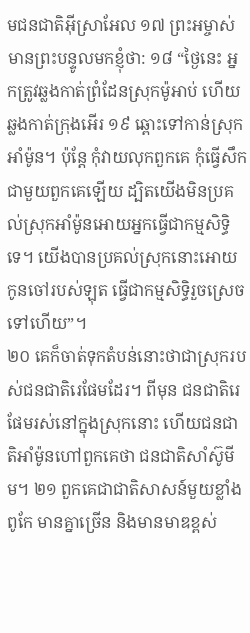មជនជាតិអ៊ីស្រាអែល ១៧ ព្រះអម្ចាស់មានព្រះបន្ទូលមកខ្ញុំថា: ១៨ “ថ្ងៃនេះ អ្នកត្រូវឆ្លងកាត់ព្រំដែនស្រុកម៉ូអាប់ ហើយឆ្លងកាត់ក្រុងអើរ ១៩ ឆ្ពោះទៅកាន់ស្រុកអាំម៉ូន។ ប៉ុន្តែ កុំវាយលុកពួកគេ កុំធ្វើសឹកជាមួយពួកគេឡើយ ដ្បិតយើងមិនប្រគល់ស្រុកអាំម៉ូនអោយអ្នកធ្វើជាកម្មសិទ្ធិទេ។ យើងបានប្រគល់ស្រុកនោះអោយកូនចៅរបស់ឡុត ធ្វើជាកម្មសិទ្ធិរួចស្រេចទៅហើយ”។
២០ គេក៏ចាត់ទុកតំបន់នោះថាជាស្រុករបស់ជនជាតិរេផែមដែរ។ ពីមុន ជនជាតិរេផែមរស់នៅក្នុងស្រុកនោះ ហើយជនជាតិអាំម៉ូនហៅពួកគេថា ជនជាតិសាំស៊ូមីម។ ២១ ពួកគេជាជាតិសាសន៍មួយខ្លាំងពូកែ មានគ្នាច្រើន និងមានមាឌខ្ពស់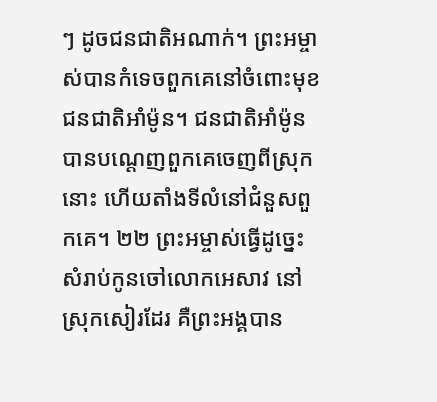ៗ ដូចជនជាតិអណាក់។ ព្រះអម្ចាស់បានកំទេចពួកគេនៅចំពោះមុខជនជាតិអាំម៉ូន។ ជនជាតិអាំម៉ូនបានបណ្ដេញពួកគេចេញពីស្រុកនោះ ហើយតាំងទីលំនៅជំនួសពួកគេ។ ២២ ព្រះអម្ចាស់ធ្វើដូច្នេះ សំរាប់កូនចៅលោកអេសាវ នៅស្រុកសៀរដែរ គឺព្រះអង្គបាន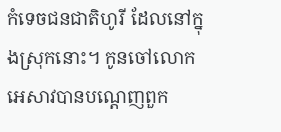កំទេចជនជាតិហូរី ដែលនៅក្នុងស្រុកនោះ។ កូនចៅលោកអេសាវបានបណ្ដេញពួក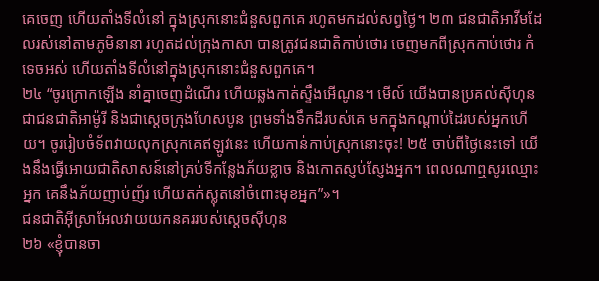គេចេញ ហើយតាំងទីលំនៅ ក្នុងស្រុកនោះជំនួសពួកគេ រហូតមកដល់សព្វថ្ងៃ។ ២៣ ជនជាតិអាវីមដែលរស់នៅតាមភូមិនានា រហូតដល់ក្រុងកាសា បានត្រូវជនជាតិកាប់ថោរ ចេញមកពីស្រុកកាប់ថោរ កំទេចអស់ ហើយតាំងទីលំនៅក្នុងស្រុកនោះជំនួសពួកគេ។
២៤ “ចូរក្រោកឡើង នាំគ្នាចេញដំណើរ ហើយឆ្លងកាត់ស្ទឹងអើណូន។ មើល៍ យើងបានប្រគល់ស៊ីហុនជាជនជាតិអាម៉ូរី និងជាស្ដេចក្រុងហែសបូន ព្រមទាំងទឹកដីរបស់គេ មកក្នុងកណ្ដាប់ដៃរបស់អ្នកហើយ។ ចូររៀបចំទ័ពវាយលុកស្រុកគេឥឡូវនេះ ហើយកាន់កាប់ស្រុកនោះចុះ! ២៥ ចាប់ពីថ្ងៃនេះទៅ យើងនឹងធ្វើអោយជាតិសាសន៍នៅគ្រប់ទីកន្លែងភ័យខ្លាច និងកោតស្ញប់ស្ញែងអ្នក។ ពេលណាឮសូរឈ្មោះអ្នក គេនឹងភ័យញាប់ញ័រ ហើយតក់ស្លុតនៅចំពោះមុខអ្នក”»។
ជនជាតិអ៊ីស្រាអែលវាយយកនគររបស់ស្ដេចស៊ីហុន
២៦ «ខ្ញុំបានចា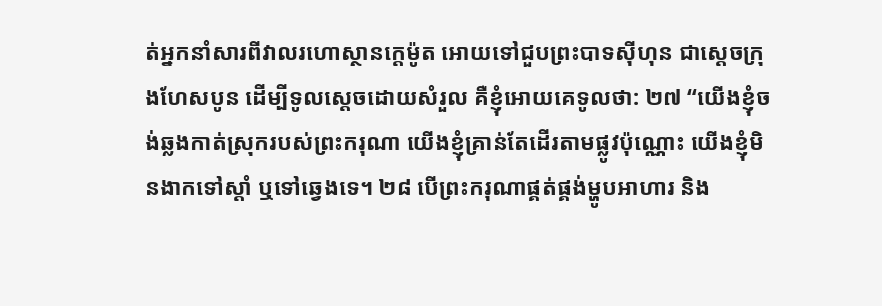ត់អ្នកនាំសារពីវាលរហោស្ថានក្ដេម៉ូត អោយទៅជួបព្រះបាទស៊ីហុន ជាស្ដេចក្រុងហែសបូន ដើម្បីទូលស្ដេចដោយសំរួល គឺខ្ញុំអោយគេទូលថា: ២៧ “យើងខ្ញុំចង់ឆ្លងកាត់ស្រុករបស់ព្រះករុណា យើងខ្ញុំគ្រាន់តែដើរតាមផ្លូវប៉ុណ្ណោះ យើងខ្ញុំមិនងាកទៅស្ដាំ ឬទៅឆ្វេងទេ។ ២៨ បើព្រះករុណាផ្គត់ផ្គង់ម្ហូបអាហារ និង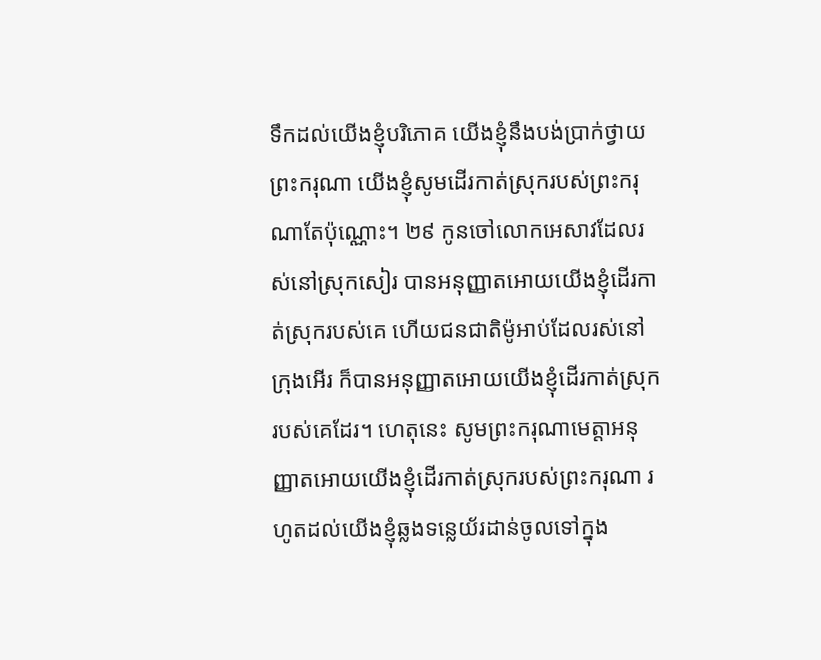ទឹកដល់យើងខ្ញុំបរិភោគ យើងខ្ញុំនឹងបង់ប្រាក់ថ្វាយព្រះករុណា យើងខ្ញុំសូមដើរកាត់ស្រុករបស់ព្រះករុណាតែប៉ុណ្ណោះ។ ២៩ កូនចៅលោកអេសាវដែលរស់នៅស្រុកសៀរ បានអនុញ្ញាតអោយយើងខ្ញុំដើរកាត់ស្រុករបស់គេ ហើយជនជាតិម៉ូអាប់ដែលរស់នៅក្រុងអើរ ក៏បានអនុញ្ញាតអោយយើងខ្ញុំដើរកាត់ស្រុករបស់គេដែរ។ ហេតុនេះ សូមព្រះករុណាមេត្តាអនុញ្ញាតអោយយើងខ្ញុំដើរកាត់ស្រុករបស់ព្រះករុណា រហូតដល់យើងខ្ញុំឆ្លងទន្លេយ័រដាន់ចូលទៅក្នុង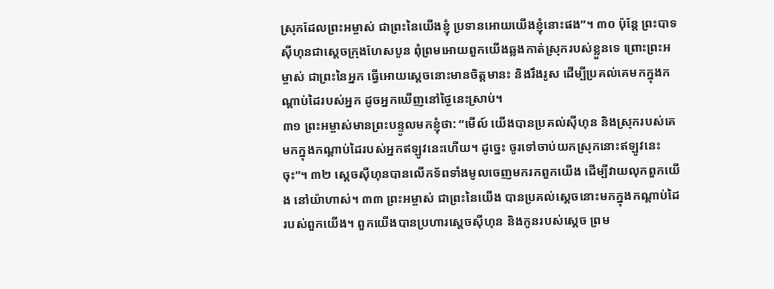ស្រុកដែលព្រះអម្ចាស់ ជាព្រះនៃយើងខ្ញុំ ប្រទានអោយយើងខ្ញុំនោះផង”។ ៣០ ប៉ុន្តែ ព្រះបាទស៊ីហុនជាស្ដេចក្រុងហែសបូន ពុំព្រមអោយពួកយើងឆ្លងកាត់ស្រុករបស់ខ្លួនទេ ព្រោះព្រះអម្ចាស់ ជាព្រះនៃអ្នក ធ្វើអោយស្ដេចនោះមានចិត្តមានះ និងរឹងរូស ដើម្បីប្រគល់គេមកក្នុងកណ្ដាប់ដៃរបស់អ្នក ដូចអ្នកឃើញនៅថ្ងៃនេះស្រាប់។
៣១ ព្រះអម្ចាស់មានព្រះបន្ទូលមកខ្ញុំថា: “មើល៍ យើងបានប្រគល់ស៊ីហុន និងស្រុករបស់គេ មកក្នុងកណ្ដាប់ដៃរបស់អ្នកឥឡូវនេះហើយ។ ដូច្នេះ ចូរទៅចាប់យកស្រុកនោះឥឡូវនេះចុះ”។ ៣២ ស្ដេចស៊ីហុនបានលើកទ័ពទាំងមូលចេញមករកពួកយើង ដើម្បីវាយលុកពួកយើង នៅយ៉ាហាស់។ ៣៣ ព្រះអម្ចាស់ ជាព្រះនៃយើង បានប្រគល់ស្ដេចនោះមកក្នុងកណ្ដាប់ដៃរបស់ពួកយើង។ ពួកយើងបានប្រហារស្ដេចស៊ីហុន និងកូនរបស់ស្ដេច ព្រម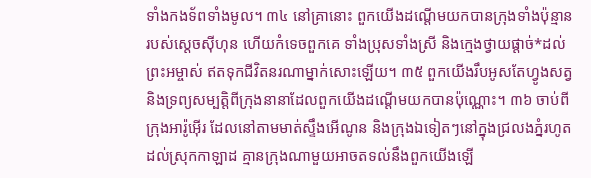ទាំងកងទ័ពទាំងមូល។ ៣៤ នៅគ្រានោះ ពួកយើងដណ្ដើមយកបានក្រុងទាំងប៉ុន្មានរបស់ស្ដេចស៊ីហុន ហើយកំទេចពួកគេ ទាំងប្រុសទាំងស្រី និងក្មេងថ្វាយផ្ដាច់*ដល់ព្រះអម្ចាស់ ឥតទុកជីវិតនរណាម្នាក់សោះឡើយ។ ៣៥ ពួកយើងរឹបអូសតែហ្វូងសត្វ និងទ្រព្យសម្បត្តិពីក្រុងនានាដែលពួកយើងដណ្ដើមយកបានប៉ុណ្ណោះ។ ៣៦ ចាប់ពីក្រុងអារ៉ូអ៊ើរ ដែលនៅតាមមាត់ស្ទឹងអើណូន និងក្រុងឯទៀតៗនៅក្នុងជ្រលងភ្នំរហូតដល់ស្រុកកាឡាដ គ្មានក្រុងណាមួយអាចតទល់នឹងពួកយើងឡើ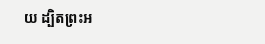យ ដ្បិតព្រះអ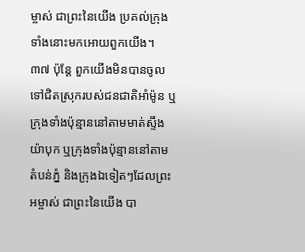ម្ចាស់ ជាព្រះនៃយើង ប្រគល់ក្រុងទាំងនោះមកអោយពួកយើង។ ៣៧ ប៉ុន្តែ ពួកយើងមិនបានចូលទៅជិតស្រុករបស់ជនជាតិអាំម៉ូន ឬក្រុងទាំងប៉ុន្មាននៅតាមមាត់ស្ទឹងយ៉ាបុក ឬក្រុងទាំងប៉ុន្មាននៅតាមតំបន់ភ្នំ និងក្រុងឯទៀតៗដែលព្រះអម្ចាស់ ជាព្រះនៃយើង បា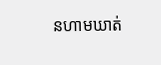នហាមឃាត់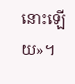នោះឡើយ»។